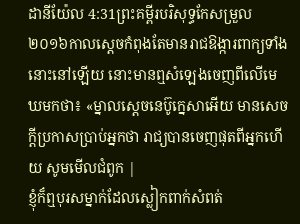ដានីយ៉ែល 4:31ព្រះគម្ពីរបរិសុទ្ធកែសម្រួល ២០១៦កាលស្តេចកំពុងតែមានរាជឱង្ការពាក្យទាំងនោះនៅឡើយ នោះមានឮសំឡេងចេញពីលើមេឃមកថា៖ «ម្នាលស្តេចនេប៊ូក្នេសាអើយ មានសេចក្ដីប្រកាសប្រាប់អ្នកថា រាជ្យបានចេញផុតពីអ្នកហើយ សូមមើលជំពូក |
ខ្ញុំក៏ឮបុរសម្នាក់ដែលស្លៀកពាក់សំពត់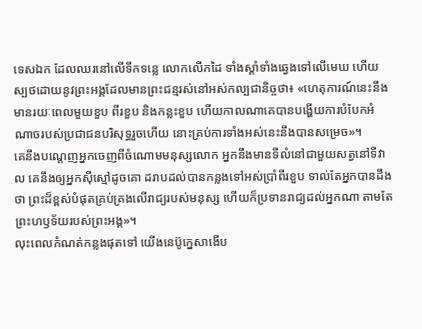ទេសឯក ដែលឈរនៅលើទឹកទន្លេ លោកលើកដៃ ទាំងស្តាំទាំងឆ្វេងទៅលើមេឃ ហើយស្បថដោយនូវព្រះអង្គដែលមានព្រះជន្មរស់នៅអស់កល្បជានិច្ចថា៖ «ហេតុការណ៍នេះនឹងមានរយៈពេលមួយខួប ពីរខួប និងកន្លះខួប ហើយកាលណាគេបានបង្ហើយការបំបែកអំណាចរបស់ប្រជាជនបរិសុទ្ធរួចហើយ នោះគ្រប់ការទាំងអស់នេះនឹងបានសម្រេច»។
គេនឹងបណ្តេញអ្នកចេញពីចំណោមមនុស្សលោក អ្នកនឹងមានទីលំនៅជាមួយសត្វនៅទីវាល គេនឹងឲ្យអ្នកស៊ីស្មៅដូចគោ ដរាបដល់បានកន្លងទៅអស់ប្រាំពីរខួប ទាល់តែអ្នកបានដឹងថា ព្រះដ៏ខ្ពស់បំផុតគ្រប់គ្រងលើរាជ្យរបស់មនុស្ស ហើយក៏ប្រទានរាជ្យដល់អ្នកណា តាមតែព្រះហឫទ័យរបស់ព្រះអង្គ»។
លុះពេលកំណត់កន្លងផុតទៅ យើងនេប៊ូក្នេសាងើប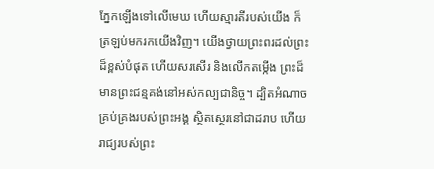ភ្នែកឡើងទៅលើមេឃ ហើយស្មារតីរបស់យើង ក៏ត្រឡប់មករកយើងវិញ។ យើងថ្វាយព្រះពរដល់ព្រះដ៏ខ្ពស់បំផុត ហើយសរសើរ និងលើកតម្កើង ព្រះដ៏មានព្រះជន្មគង់នៅអស់កល្បជានិច្ច។ ដ្បិតអំណាចគ្រប់គ្រងរបស់ព្រះអង្គ ស្ថិតស្ថេរនៅជាដរាប ហើយរាជ្យរបស់ព្រះ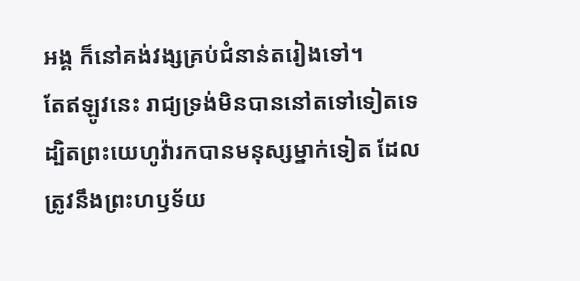អង្គ ក៏នៅគង់វង្សគ្រប់ជំនាន់តរៀងទៅ។
តែឥឡូវនេះ រាជ្យទ្រង់មិនបាននៅតទៅទៀតទេ ដ្បិតព្រះយេហូវ៉ារកបានមនុស្សម្នាក់ទៀត ដែលត្រូវនឹងព្រះហឫទ័យ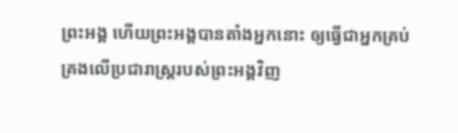ព្រះអង្គ ហើយព្រះអង្គបានតាំងអ្នកនោះ ឲ្យធ្វើជាអ្នកគ្រប់គ្រងលើប្រជារាស្ត្ររបស់ព្រះអង្គវិញ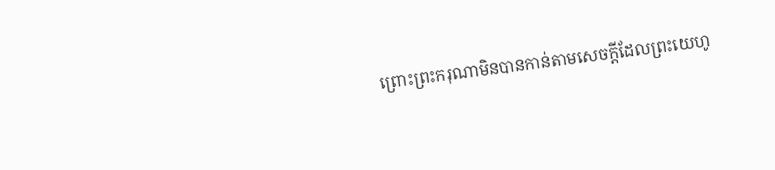ព្រោះព្រះករុណាមិនបានកាន់តាមសេចក្ដីដែលព្រះយេហូ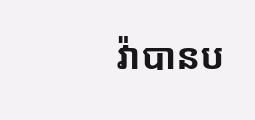វ៉ាបានប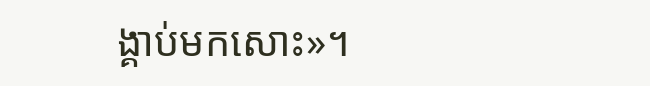ង្គាប់មកសោះ»។